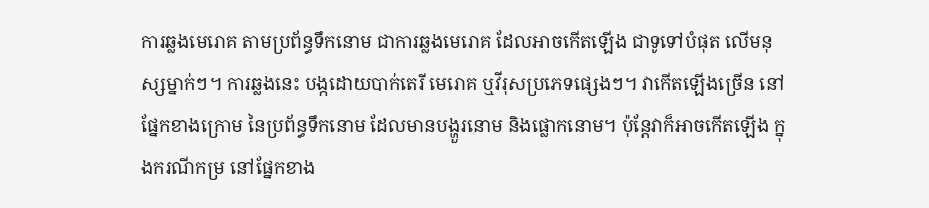ការឆ្លងមេរោគ តាមប្រព័ន្ធទឹកនោម ជាការឆ្លងមេរោគ ដែលអាចកើតឡើង ជាទូទៅបំផុត លើមនុស្សម្នាក់ៗ។ ការឆ្លងនេះ បង្កដោយបាក់តេរី មេរោគ ឬវីរុសប្រភេទផ្សេងៗ។ វាកើតឡើងច្រើន នៅផ្នែកខាងក្រោម នៃប្រព័ន្ធទឹកនោម ដែលមានបង្ហួរនោម និងផ្លោកនោម។ ប៉ុន្តែវាក៏អាចកើតឡើង ក្នុងករណីកម្រ នៅផ្នែកខាង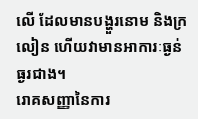លើ ដែលមានបង្ហួរនោម និងក្រលៀន ហើយវាមានអាការៈធ្ងន់ធ្ងរជាង។
រោគសញ្ញានៃការ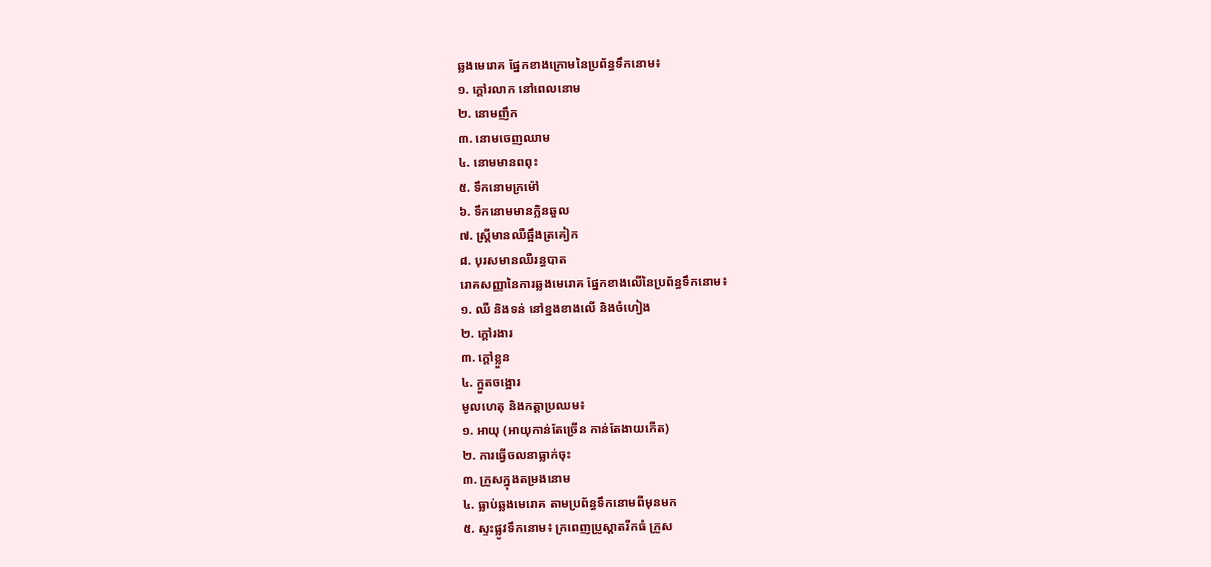ឆ្លងមេរោគ ផ្នែកខាងក្រោមនៃប្រព័ន្ធទឹកនោម៖
១. ក្ដៅរលាក នៅពេលនោម
២. នោមញឹក
៣. នោមចេញឈាម
៤. នោមមានពពុះ
៥. ទឹកនោមក្រម៉ៅ
៦. ទឹកនោមមានក្លិនឆួល
៧. ស្ត្រីមានឈឺឆ្អឹងត្រគៀក
៨. បុរសមានឈឺរន្ធបាត
រោគសញ្ញានៃការឆ្លងមេរោគ ផ្នែកខាងលើនៃប្រព័ន្ធទឹកនោម៖
១. ឈឺ និងទន់ នៅខ្នងខាងលើ និងចំហៀង
២. ក្ដៅរងារ
៣. ក្ដៅខ្លួន
៤. ក្អួតចង្អោរ
មូលហេតុ និងកត្តាប្រឈម៖
១. អាយុ (អាយុកាន់តែច្រើន កាន់តែងាយកើត)
២. ការធ្វើចលនាធ្លាក់ចុះ
៣. ក្រួសក្នុងតម្រងនោម
៤. ធ្លាប់ឆ្លងមេរោគ តាមប្រព័ន្ធទឹកនោមពីមុនមក
៥. ស្ទះផ្លូវទឹកនោម៖ ក្រពេញប្រូស្តាតរីកធំ ក្រួស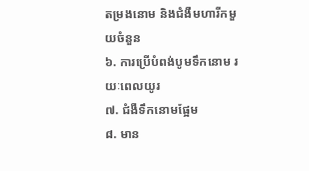តម្រងនោម និងជំងឺមហារីកមួយចំនួន
៦. ការប្រើបំពង់បូមទឹកនោម រយៈពេលយូរ
៧. ជំងឺទឹកនោមផ្អែម
៨. មាន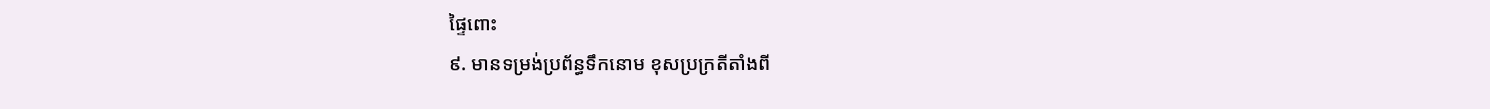ផ្ទៃពោះ
៩. មានទម្រង់ប្រព័ន្ធទឹកនោម ខុសប្រក្រតីតាំងពី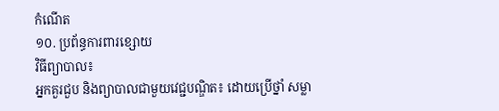កំណើត
១០. ប្រព័ន្ធការពារខ្សោយ
វិធីព្យាបាល៖
អ្នកគួរជួប និងព្យាបាលជាមួយវេជ្ជបណ្ឌិត៖ ដោយប្រើថ្នាំ សម្លា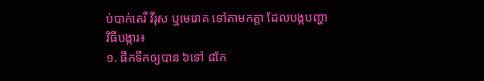ប់បាក់តេរី វីរុស ឬមេរោគ ទៅតាមកត្តា ដែលបង្កបញ្ហា
វិធីបង្ការ៖
១. ផឹកទឹកឲ្យបាន ៦ទៅ ៨កែ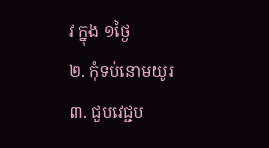វ ក្នុង ១ថ្ងៃ
២. កុំទប់នោមយូរ
៣. ជួបវេជ្ជប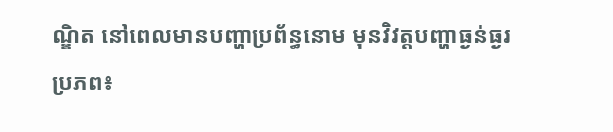ណ្ឌិត នៅពេលមានបញ្ហាប្រព័ន្ធនោម មុនវិវត្តបញ្ហាធ្ងន់ធ្ងរ
ប្រភព៖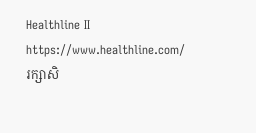Healthline II https://www.healthline.com/
រក្សាសិ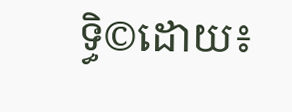ទ្ធិ©ដោយ៖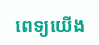ពេទ្យយើង